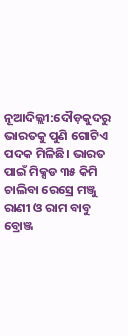ନୂଆଦିଲ୍ଲୀ:ଦୌଡ଼କୁଦରୁ ଭାରତକୁ ପୁଣି ଗୋଟିଏ ପଦକ ମିଳିଛି। ଭାରତ ପାଇଁ ମିକ୍ସଡ ୩୫ କିମି ଚାଲିବା ରେସ୍ରେ ମଞ୍ଜୁ ରାଣୀ ଓ ରାମ ବାବୁ ବ୍ରୋଞ୍ଜ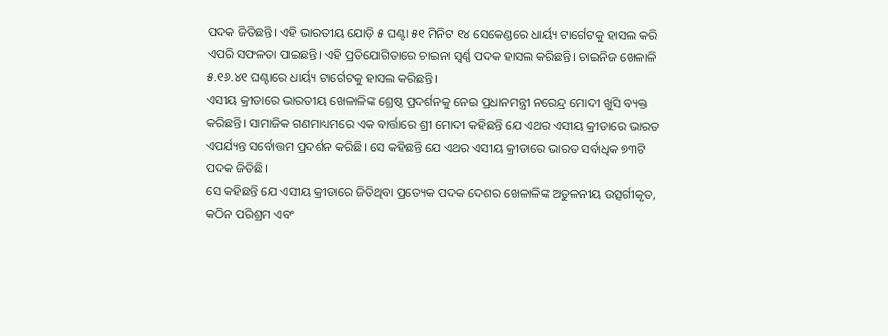ପଦକ ଜିତିଛନ୍ତି। ଏହି ଭାରତୀୟ ଯୋଡ଼ି ୫ ଘଣ୍ଟା ୫୧ ମିନିଟ ୧୪ ସେକେଣ୍ଡରେ ଧାର୍ୟ୍ୟ ଟାର୍ଗେଟକୁ ହାସଲ କରି ଏପରି ସଫଳତା ପାଇଛନ୍ତି। ଏହି ପ୍ରତିଯୋଗିତାରେ ଚାଇନା ସ୍ୱର୍ଣ୍ଣ ପଦକ ହାସଲ କରିଛନ୍ତି। ଚାଇନିଜ ଖେଳାଳି ୫.୧୬.୪୧ ଘଣ୍ଟାରେ ଧାର୍ୟ୍ୟ ଟାର୍ଗେଟକୁ ହାସଲ କରିଛନ୍ତି।
ଏସୀୟ କ୍ରୀଡାରେ ଭାରତୀୟ ଖେଳାଳିଙ୍କ ଶ୍ରେଷ୍ଠ ପ୍ରଦର୍ଶନକୁ ନେଇ ପ୍ରଧାନମନ୍ତ୍ରୀ ନରେନ୍ଦ୍ର ମୋଦୀ ଖୁସି ବ୍ୟକ୍ତ କରିଛନ୍ତି। ସାମାଜିକ ଗଣମାଧ୍ୟମରେ ଏକ ବାର୍ତ୍ତାରେ ଶ୍ରୀ ମୋଦୀ କହିଛନ୍ତି ଯେ ଏଥର ଏସୀୟ କ୍ରୀଡାରେ ଭାରତ ଏପର୍ଯ୍ୟନ୍ତ ସର୍ବୋତ୍ତମ ପ୍ରଦର୍ଶନ କରିଛି। ସେ କହିଛନ୍ତି ଯେ ଏଥର ଏସୀୟ କ୍ରୀଡାରେ ଭାରତ ସର୍ବାଧିକ ୭୩ଟି ପଦକ ଜିତିଛି।
ସେ କହିଛନ୍ତି ଯେ ଏସୀୟ କ୍ରୀଡାରେ ଜିତିଥିବା ପ୍ରତ୍ୟେକ ପଦକ ଦେଶର ଖେଳାଳିଙ୍କ ଅତୁଳନୀୟ ଉତ୍ସର୍ଗୀକୃତ, କଠିନ ପରିଶ୍ରମ ଏବଂ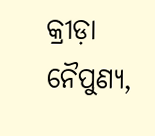କ୍ରୀଡ଼ା ନୈପୁଣ୍ୟ,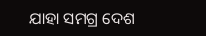ଯାହା ସମଗ୍ର ଦେଶ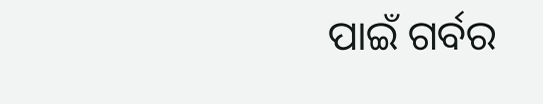ପାଇଁ ଗର୍ବର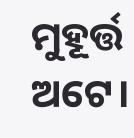ମୁହୂର୍ତ୍ତ ଅଟେ।